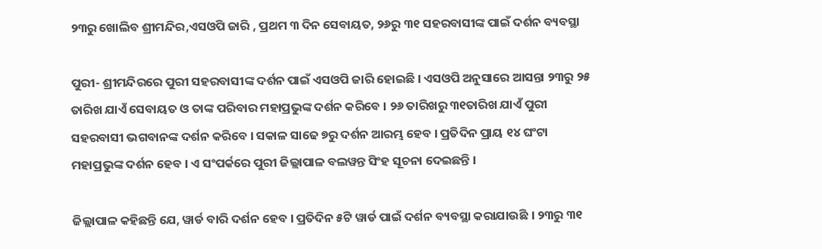୨୩ରୁ ଖୋଲିବ ଶ୍ରୀମନ୍ଦିର,ଏସଓପି ଜାରି , ପ୍ରଥମ ୩ ଦିନ ସେବାୟତ, ୨୬ରୁ ୩୧ ସହରବାସୀଙ୍କ ପାଇଁ ଦର୍ଶନ ବ୍ୟବସ୍ଥା

ପୁରୀ- ଶ୍ରୀମନ୍ଦିରରେ ପୁରୀ ସହରବାସୀଙ୍କ ଦର୍ଶନ ପାଇଁ ଏସଓପି ଜାରି ହୋଇଛି । ଏସଓପି ଅନୁସାରେ ଆସନ୍ତା ୨୩ରୁ ୨୫ ତାରିଖ ଯାଏଁ ସେବାୟତ ଓ ତାଙ୍କ ପରିବାର ମହାପ୍ରଭୁଙ୍କ ଦର୍ଶନ କରିବେ । ୨୬ ତାରିଖରୁ ୩୧ତାରିଖ ଯାଏଁ ପୁରୀ ସହରବାସୀ ଭଗବାନଙ୍କ ଦର୍ଶନ କରିବେ । ସକାଳ ସାଢେ ୭ରୁ ଦର୍ଶନ ଆରମ୍ଭ ହେବ । ପ୍ରତିଦିନ ପ୍ରାୟ ୧୪ ଘଂଟା ମହାପ୍ରଭୁଙ୍କ ଦର୍ଶନ ହେବ । ଏ ସଂପର୍କରେ ପୁରୀ ଜିଲ୍ଲାପାଳ ବଲୱନ୍ତ ସିଂହ ସୂଚନା ଦେଇଛନ୍ତି ।

ଜିଲ୍ଲାପାଳ କହିଛନ୍ତି ଯେ, ୱାର୍ଡ ବାରି ଦର୍ଶନ ହେବ । ପ୍ରତିଦିନ ୫ଟି ୱାର୍ଡ ପାଇଁ ଦର୍ଶନ ବ୍ୟବସ୍ଥା କରାଯାଉଛି । ୨୩ରୁ ୩୧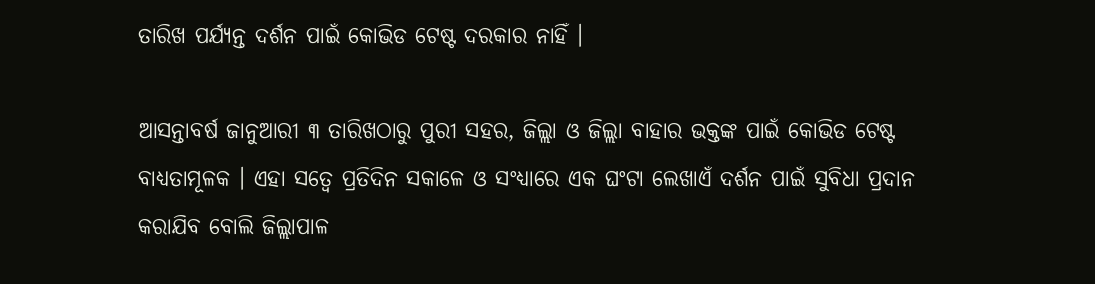ତାରିଖ ପର୍ଯ୍ୟନ୍ତ ଦର୍ଶନ ପାଇଁ କୋଭିଡ ଟେଷ୍ଟ ଦରକାର ନାହିଁ ।

ଆସନ୍ତାବର୍ଷ ଜାନୁଆରୀ ୩ ତାରିଖଠାରୁ ପୁରୀ ସହର, ଜିଲ୍ଲା ଓ ଜିଲ୍ଲା ବାହାର ଭକ୍ତଙ୍କ ପାଇଁ କୋଭିଡ ଟେଷ୍ଟ ବାଧ୍ୟତାମୂଳକ । ଏହା ସତ୍ୱେ ପ୍ରତିଦିନ ସକାଳେ ଓ ସଂଧ୍ୟାରେ ଏକ ଘଂଟା ଲେଖାଏଁ ଦର୍ଶନ ପାଇଁ ସୁବିଧା ପ୍ରଦାନ କରାଯିବ ବୋଲି ଜିଲ୍ଲାପାଳ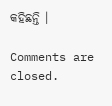କହିଛନ୍ତି ।

Comments are closed.